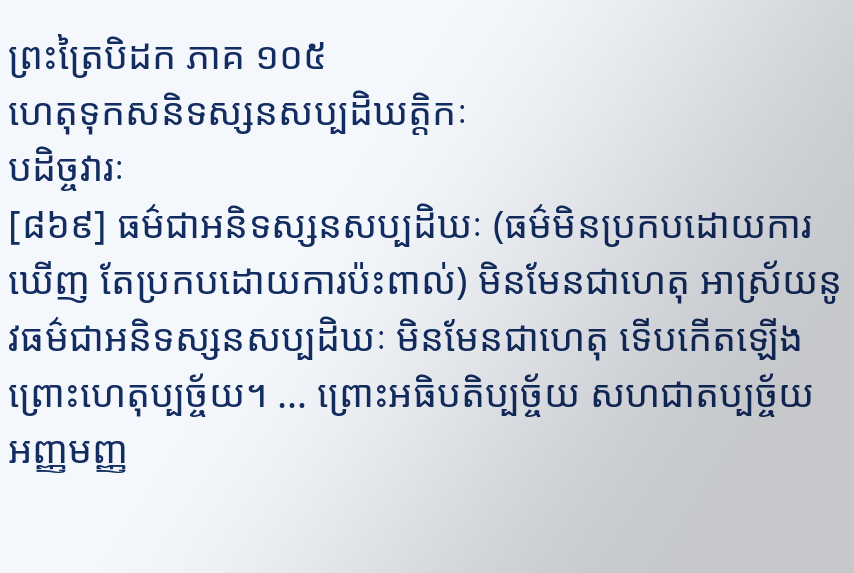ព្រះត្រៃបិដក ភាគ ១០៥
ហេតុទុកសនិទស្សនសប្បដិឃត្តិកៈ
បដិច្ចវារៈ
[៨៦៩] ធម៌ជាអនិទស្សនសប្បដិឃៈ (ធម៌មិនប្រកបដោយការឃើញ តែប្រកបដោយការប៉ះពាល់) មិនមែនជាហេតុ អាស្រ័យនូវធម៌ជាអនិទស្សនសប្បដិឃៈ មិនមែនជាហេតុ ទើបកើតឡើង ព្រោះហេតុប្បច្ច័យ។ … ព្រោះអធិបតិប្បច្ច័យ សហជាតប្បច្ច័យ អញ្ញមញ្ញ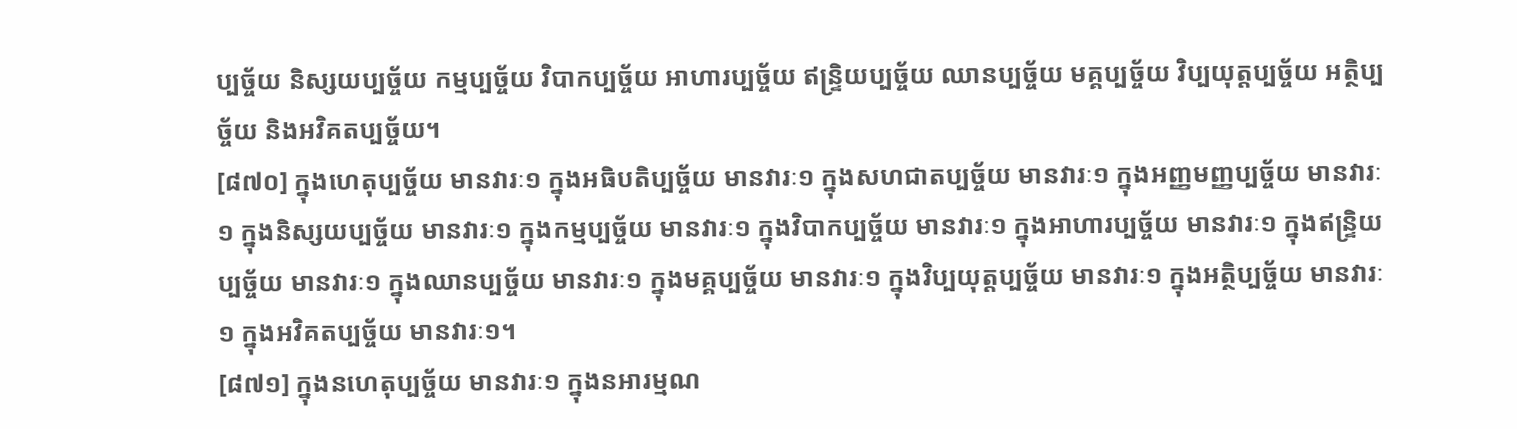ប្បច្ច័យ និស្សយប្បច្ច័យ កម្មប្បច្ច័យ វិបាកប្បច្ច័យ អាហារប្បច្ច័យ ឥន្រ្ទិយប្បច្ច័យ ឈានប្បច្ច័យ មគ្គប្បច្ច័យ វិប្បយុត្តប្បច្ច័យ អត្ថិប្បច្ច័យ និងអវិគតប្បច្ច័យ។
[៨៧០] ក្នុងហេតុប្បច្ច័យ មានវារៈ១ ក្នុងអធិបតិប្បច្ច័យ មានវារៈ១ ក្នុងសហជាតប្បច្ច័យ មានវារៈ១ ក្នុងអញ្ញមញ្ញប្បច្ច័យ មានវារៈ១ ក្នុងនិស្សយប្បច្ច័យ មានវារៈ១ ក្នុងកម្មប្បច្ច័យ មានវារៈ១ ក្នុងវិបាកប្បច្ច័យ មានវារៈ១ ក្នុងអាហារប្បច្ច័យ មានវារៈ១ ក្នុងឥន្ទ្រិយប្បច្ច័យ មានវារៈ១ ក្នុងឈានប្បច្ច័យ មានវារៈ១ ក្នុងមគ្គប្បច្ច័យ មានវារៈ១ ក្នុងវិប្បយុត្តប្បច្ច័យ មានវារៈ១ ក្នុងអត្ថិប្បច្ច័យ មានវារៈ១ ក្នុងអវិគតប្បច្ច័យ មានវារៈ១។
[៨៧១] ក្នុងនហេតុប្បច្ច័យ មានវារៈ១ ក្នុងនអារម្មណ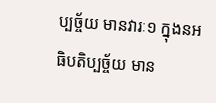ប្បច្ច័យ មានវារៈ១ ក្នុងនអធិបតិប្បច្ច័យ មាន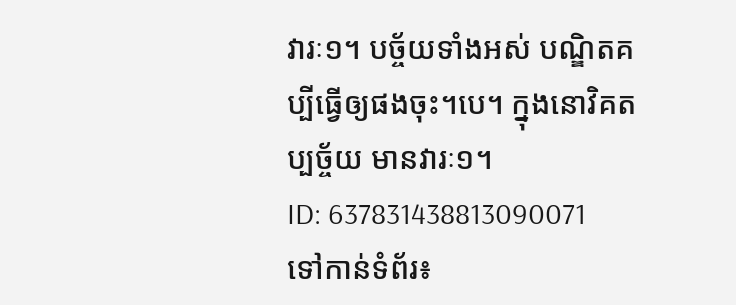វារៈ១។ បច្ច័យទាំងអស់ បណ្ឌិតគប្បីធ្វើឲ្យផងចុះ។បេ។ ក្នុងនោវិគតប្បច្ច័យ មានវារៈ១។
ID: 637831438813090071
ទៅកាន់ទំព័រ៖